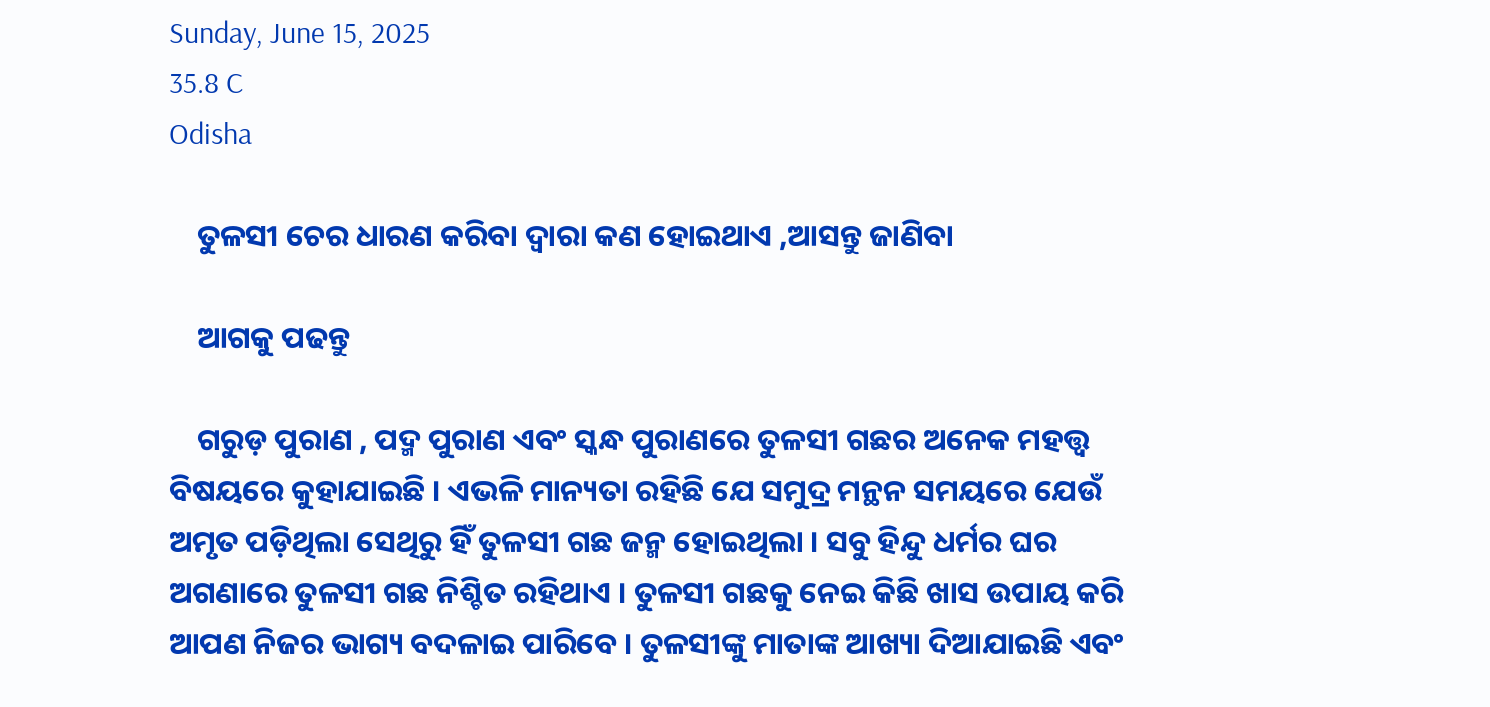Sunday, June 15, 2025
35.8 C
Odisha

    ତୁଳସୀ ଚେର ଧାରଣ କରିବା ଦ୍ୱାରା କଣ ହୋଇଥାଏ ,ଆସନ୍ତୁ ଜାଣିବା

    ଆଗକୁ ପଢନ୍ତୁ

    ଗରୁଡ଼ ପୁରାଣ , ପଦ୍ମ ପୁରାଣ ଏବଂ ସ୍କନ୍ଧ ପୁରାଣରେ ତୁଳସୀ ଗଛର ଅନେକ ମହତ୍ତ୍ୱ ବିଷୟରେ କୁହାଯାଇଛି । ଏଭଳି ମାନ୍ୟତା ରହିଛି ଯେ ସମୁଦ୍ର ମନ୍ଥନ ସମୟରେ ଯେଉଁ ଅମୃତ ପଡ଼ିଥିଲା ସେଥିରୁ ହିଁ ତୁଳସୀ ଗଛ ଜନ୍ମ ହୋଇଥିଲା । ସବୁ ହିନ୍ଦୁ ଧର୍ମର ଘର ଅଗଣାରେ ତୁଳସୀ ଗଛ ନିଶ୍ଚିତ ରହିଥାଏ । ତୁଳସୀ ଗଛକୁ ନେଇ କିଛି ଖାସ ଉପାୟ କରି ଆପଣ ନିଜର ଭାଗ୍ୟ ବଦଳାଇ ପାରିବେ । ତୁଳସୀଙ୍କୁ ମାତାଙ୍କ ଆଖ୍ୟା ଦିଆଯାଇଛି ଏବଂ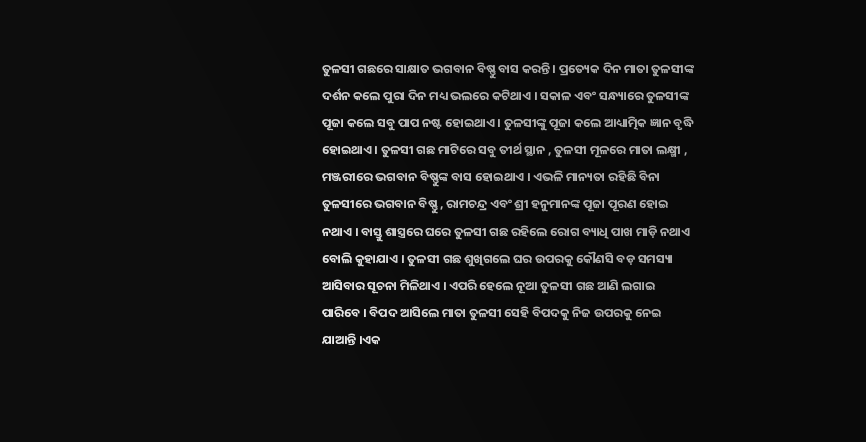ତୁଳସୀ ଗଛରେ ସାକ୍ଷାତ ଭଗବାନ ବିଷ୍ଣୁ ବାସ କରନ୍ତି । ପ୍ରତ୍ୟେକ ଦିନ ମାତା ତୁଳସୀଙ୍କ ଦର୍ଶନ କଲେ ପୁରା ଦିନ ମଧ୍ୟ ଭଲରେ କଟିଥାଏ । ସକାଳ ଏବଂ ସନ୍ଧ୍ୟାରେ ତୁଳସୀଙ୍କ ପୂଜା କଲେ ସବୁ ପାପ ନଷ୍ଟ ହୋଇଥାଏ । ତୁଳସୀଙ୍କୁ ପୂଜା କଲେ ଆଧ୍ୟାତ୍ମିକ ଜ୍ଞାନ ବୃଦ୍ଧି ହୋଇଥାଏ । ତୁଳସୀ ଗଛ ମାଟିରେ ସବୁ ତୀର୍ଥ ସ୍ଥାନ , ତୁଳସୀ ମୂଳରେ ମାତା ଲକ୍ଷ୍ମୀ , ମଞ୍ଜରୀରେ ଭଗବାନ ବିଷ୍ଣୁଙ୍କ ବାସ ହୋଇଥାଏ । ଏଭଳି ମାନ୍ୟତା ରହିଛି ବିନା ତୁଳସୀରେ ଭଗବାନ ବିଷ୍ଣୁ , ରାମଚନ୍ଦ୍ର ଏବଂ ଶ୍ରୀ ହନୁମାନଙ୍କ ପୂଜା ପୂରଣ ହୋଇ ନଥାଏ । ବାସ୍ତୁ ଶାସ୍ତ୍ରରେ ଘରେ ତୁଳସୀ ଗଛ ରହିଲେ ରୋଗ ବ୍ୟାଧି ପାଖ ମାଡ଼ି ନଥାଏ ବୋଲି କୁହାଯାଏ । ତୁଳସୀ ଗଛ ଶୁଖିଗଲେ ଘର ଉପରକୁ କୌଣସି ବଡ଼ ସମସ୍ୟା ଆସିବାର ସୂଚନା ମିଳିଥାଏ । ଏପରି ହେଲେ ନୂଆ ତୁଳସୀ ଗଛ ଆଣି ଲଗାଇ ପାରିବେ । ବିପଦ ଆସିଲେ ମାତା ତୁଳସୀ ସେହି ବିପଦକୁ ନିଜ ଉପରକୁ ନେଇ ଯାଆନ୍ତି ।ଏକ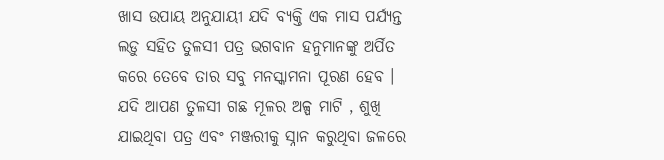ଖାସ ଉପାୟ ଅନୁଯାୟୀ ଯଦି ବ୍ୟକ୍ତି ଏକ ମାସ ପର୍ଯ୍ୟନ୍ତ ଲଡ଼ୁ ସହିତ ତୁଳସୀ ପତ୍ର ଭଗବାନ ହନୁମାନଙ୍କୁ ଅର୍ପିତ କରେ ତେବେ ତାର ସବୁ ମନସ୍କାମନା ପୂରଣ ହେବ । ଯଦି ଆପଣ ତୁଳସୀ ଗଛ ମୂଳର ଅଳ୍ପ ମାଟି , ଶୁଖି ଯାଇଥିବା ପତ୍ର ଏବଂ ମଞ୍ଜରୀକୁ ସ୍ନାନ କରୁଥିବା ଜଳରେ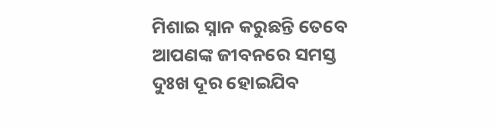ମିଶାଇ ସ୍ନାନ କରୁଛନ୍ତି ତେବେ ଆପଣଙ୍କ ଜୀବନରେ ସମସ୍ତ ଦୁଃଖ ଦୂର ହୋଇଯିବ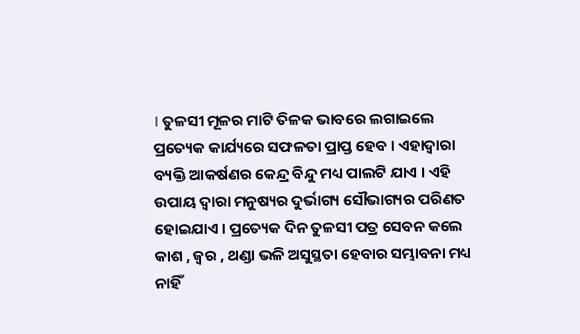। ତୁଳସୀ ମୂଳର ମାଟି ତିଳକ ଭାବରେ ଲଗାଇଲେ ପ୍ରତ୍ୟେକ କାର୍ଯ୍ୟରେ ସଫଳତା ପ୍ରାପ୍ତ ହେବ । ଏହାଦ୍ବାରା ବ୍ୟକ୍ତି ଆକର୍ଷଣର କେନ୍ଦ୍ର ବିନ୍ଦୁ ମଧ୍ୟ ପାଲଟି ଯାଏ । ଏହି ଉପାୟ ଦ୍ୱାରା ମନୁଷ୍ୟର ଦୁର୍ଭାଗ୍ୟ ସୌଭାଗ୍ୟର ପରିଣତ ହୋଇଯାଏ । ପ୍ରତ୍ୟେକ ଦିନ ତୁଳସୀ ପତ୍ର ସେବନ କଲେ କାଶ , ଜ୍ୱର , ଥଣ୍ଡା ଭଳି ଅସୁସ୍ଥତା ହେବାର ସମ୍ଭାବନା ମଧ୍ୟ ନାହିଁ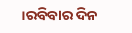।ରବିବାର ଦିନ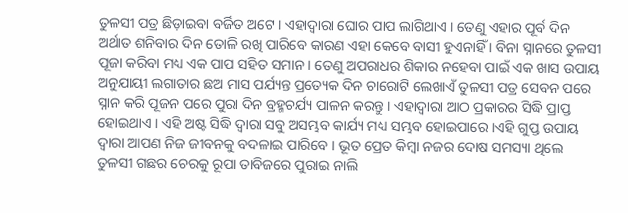ତୁଳସୀ ପତ୍ର ଛିଡ଼ାଇବା ବର୍ଜିତ ଅଟେ । ଏହାଦ୍ବାରା ଘୋର ପାପ ଲାଗିଥାଏ । ତେଣୁ ଏହାର ପୂର୍ବ ଦିନ ଅର୍ଥାତ ଶନିବାର ଦିନ ତୋଳି ରଖି ପାରିବେ କାରଣ ଏହା କେବେ ବାସୀ ହୁଏନାହିଁ । ବିନା ସ୍ନାନରେ ତୁଳସୀ ପୂଜା କରିବା ମଧ୍ୟ ଏକ ପାପ ସହିତ ସମାନ । ତେଣୁ ଅପରାଧର ଶିକାର ନହେବା ପାଇଁ ଏକ ଖାସ ଉପାୟ ଅନୁଯାୟୀ ଲଗାତାର ଛଅ ମାସ ପର୍ଯ୍ୟନ୍ତ ପ୍ରତ୍ୟେକ ଦିନ ଚାରୋଟି ଲେଖାଏଁ ତୁଳସୀ ପତ୍ର ସେବନ ପରେ ସ୍ନାନ କରି ପୂଜନ ପରେ ପୁରା ଦିନ ବ୍ରହ୍ମଚର୍ଯ୍ୟ ପାଳନ କରନ୍ତୁ । ଏହାଦ୍ବାରା ଆଠ ପ୍ରକାରର ସିଦ୍ଧି ପ୍ରାପ୍ତ ହୋଇଥାଏ । ଏହି ଅଷ୍ଟ ସିଦ୍ଧି ଦ୍ୱାରା ସବୁ ଅସମ୍ଭବ କାର୍ଯ୍ୟ ମଧ୍ୟ ସମ୍ଭବ ହୋଇପାରେ ।ଏହି ଗୁପ୍ତ ଉପାୟ ଦ୍ୱାରା ଆପଣ ନିଜ ଜୀବନକୁ ବଦଳାଇ ପାରିବେ । ଭୂତ ପ୍ରେତ କିମ୍ବା ନଜର ଦୋଷ ସମସ୍ୟା ଥିଲେ ତୁଳସୀ ଗଛର ଚେରକୁ ରୂପା ତାବିଜରେ ପୁରାଇ ନାଲି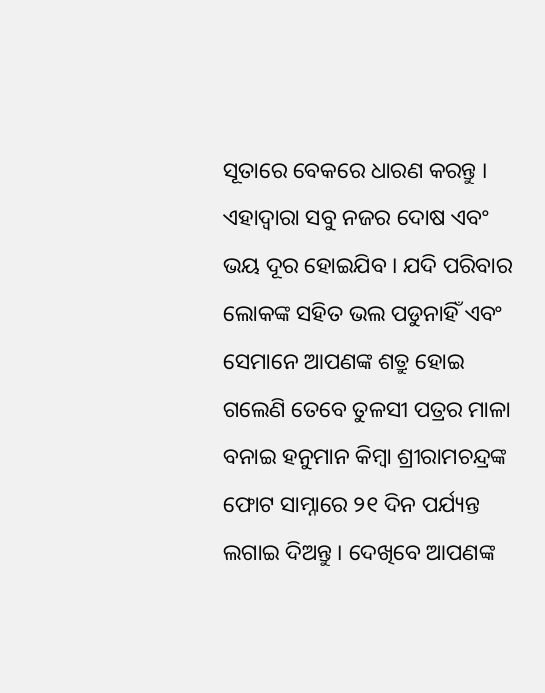ସୂତାରେ ବେକରେ ଧାରଣ କରନ୍ତୁ । ଏହାଦ୍ବାରା ସବୁ ନଜର ଦୋଷ ଏବଂ ଭୟ ଦୂର ହୋଇଯିବ । ଯଦି ପରିବାର ଲୋକଙ୍କ ସହିତ ଭଲ ପଡୁନାହିଁ ଏବଂ ସେମାନେ ଆପଣଙ୍କ ଶତ୍ରୁ ହୋଇ ଗଲେଣି ତେବେ ତୁଳସୀ ପତ୍ରର ମାଳା ବନାଇ ହନୁମାନ କିମ୍ବା ଶ୍ରୀରାମଚନ୍ଦ୍ରଙ୍କ ଫୋଟ ସାମ୍ନାରେ ୨୧ ଦିନ ପର୍ଯ୍ୟନ୍ତ ଲଗାଇ ଦିଅନ୍ତୁ । ଦେଖିବେ ଆପଣଙ୍କ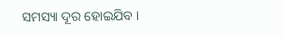ସମସ୍ୟା ଦୂର ହୋଇଯିବ ।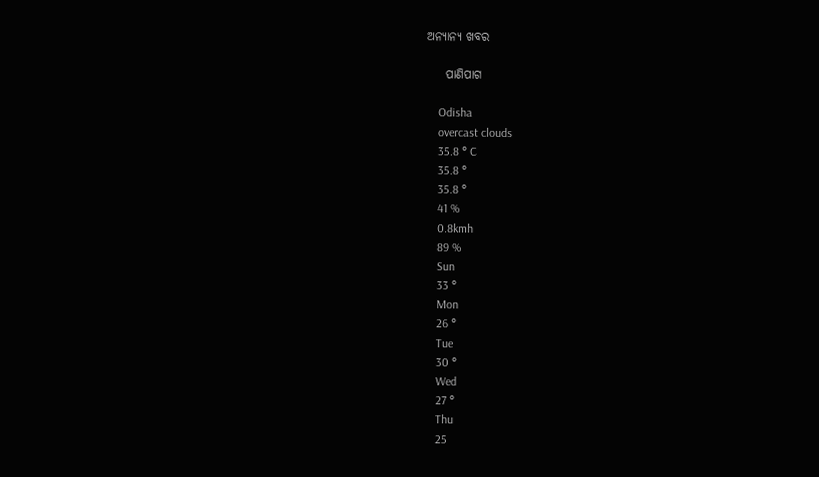ଅନ୍ୟାନ୍ୟ ଖବର

    ପାଣିପାଗ

    Odisha
    overcast clouds
    35.8 ° C
    35.8 °
    35.8 °
    41 %
    0.8kmh
    89 %
    Sun
    33 °
    Mon
    26 °
    Tue
    30 °
    Wed
    27 °
    Thu
    25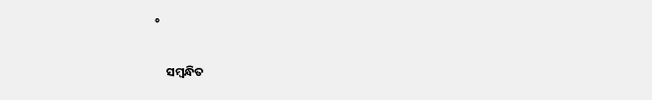°

    ସମ୍ବନ୍ଧିତ